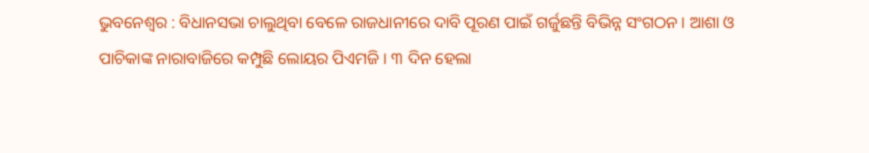ଭୁବନେଶ୍ୱର : ବିଧାନସଭା ଚାଲୁଥିବା ବେଳେ ରାଜଧାନୀରେ ଦାବି ପୂରଣ ପାଇଁ ଗର୍ଜୁଛନ୍ତି ବିଭିନ୍ନ ସଂଗଠନ । ଆଶା ଓ ପାଚିକାଙ୍କ ନାରାବାଜିରେ କମ୍ପୁଛି ଲୋୟର ପିଏମଜି । ୩ ଦିନ ହେଲା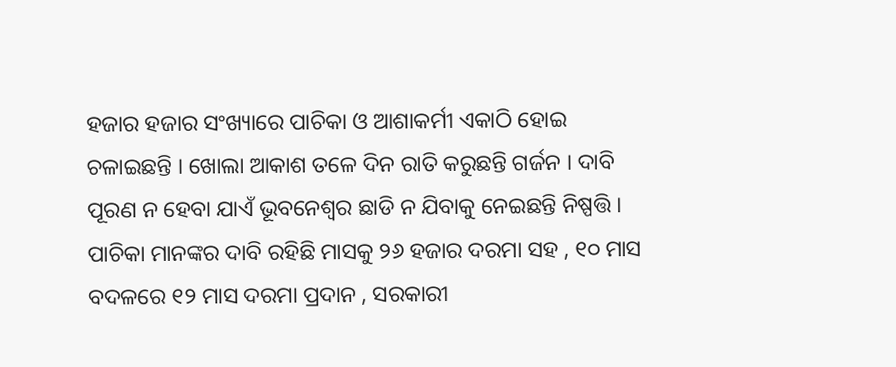ହଜାର ହଜାର ସଂଖ୍ୟାରେ ପାଚିକା ଓ ଆଶାକର୍ମୀ ଏକାଠି ହୋଇ ଚଳାଇଛନ୍ତି । ଖୋଲା ଆକାଶ ତଳେ ଦିନ ରାତି କରୁଛନ୍ତି ଗର୍ଜନ । ଦାବି ପୂରଣ ନ ହେବା ଯାଏଁ ଭୂବନେଶ୍ୱର ଛାଡି ନ ଯିବାକୁ ନେଇଛନ୍ତି ନିଷ୍ପତ୍ତି । ପାଚିକା ମାନଙ୍କର ଦାବି ରହିଛି ମାସକୁ ୨୬ ହଜାର ଦରମା ସହ , ୧୦ ମାସ ବଦଳରେ ୧୨ ମାସ ଦରମା ପ୍ରଦାନ , ସରକାରୀ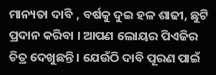ମାନ୍ୟତା ଦାବି , ବର୍ଷକୁ ଦୁଇ ହଳ ଶାଢୀ, ଛୁଟି ପ୍ରଦାନ କରିବା । ଆପଣ ଲୋୟର ପିଏଜିର ଚିତ୍ର ଦେଖୁଛନ୍ତି । ଯେଉଁଠି ଦାବି ପୂରଣ ପାଇଁ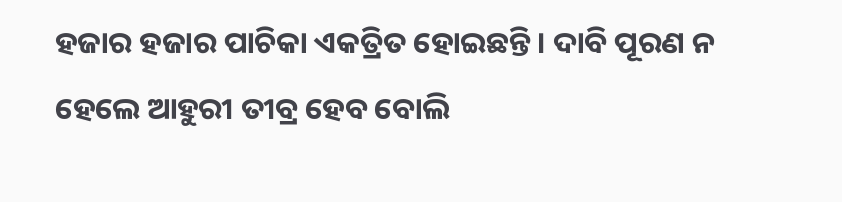ହଜାର ହଜାର ପାଚିକା ଏକତ୍ରିତ ହୋଇଛନ୍ତି । ଦାବି ପୂରଣ ନ ହେଲେ ଆହୁରୀ ତୀବ୍ର ହେବ ବୋଲି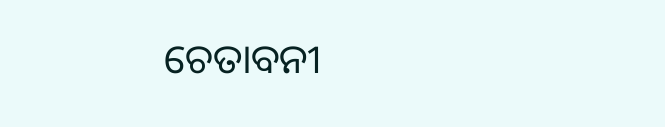ଚେତାବନୀ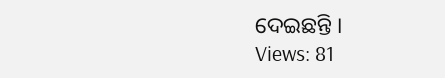ଦେଇଛନ୍ତି ।
Views: 81